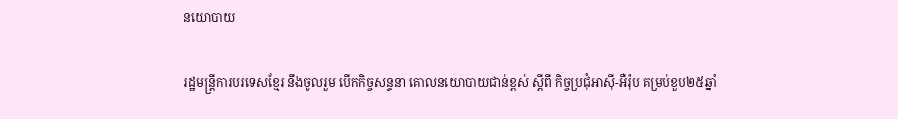នយោបាយ

រដ្ឋមន្ត្រីការបរទេសខ្មែរ នឹងចូលរួម បើកកិច្ចសន្ទនា គោលនយោបាយជាន់ខ្ពស់ ស្ដីពី កិច្ចប្រជុំអាស៊ី-អឺរ៉ុប គម្រប់ខួប២៥ឆ្នាំ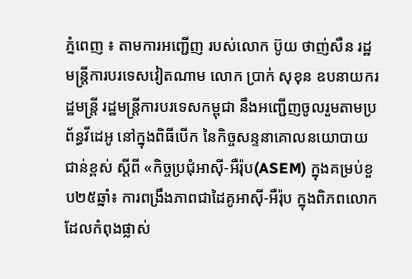ភ្នំពេញ ៖ តាមការអញ្ជើញ របស់លោក ប៊ូយ ថាញ់សឺន រដ្ឋមន្រ្តីការបរទេសវៀតណាម លោក ប្រាក់ សុខុន ឧបនាយករដ្ឋមន្ត្រី រដ្ឋមន្ត្រីការបរទេសកម្ពុជា នឹងអញ្ជើញចូលរួមតាមប្រព័ន្ធវីដេអូ នៅក្នុងពិធីបើក នៃកិច្ចសន្ទនាគោលនយោបាយជាន់ខ្ពស់ ស្ដីពី «កិច្ចប្រជុំអាស៊ី-អឺរ៉ុប(ASEM) ក្នុងគម្រប់ខួប២៥ឆ្នាំ៖ ការពង្រឹងភាពជាដៃគូអាស៊ី-អឺរ៉ុប ក្នុងពិភពលោក ដែលកំពុងផ្លាស់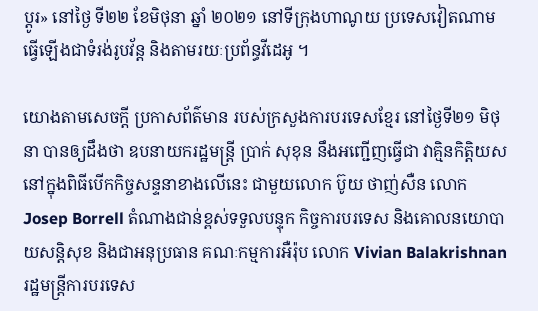ប្ដូរ» នៅថ្ងៃ ទី២២ ខែមិថុនា ឆ្នាំ ២០២១ នៅទីក្រុងហាណូយ ប្រទេសវៀតណាម ធ្វើឡើងជាទំរង់រូបវ័ន្ត និងតាមរយៈប្រព័ន្ធវីដេអូ ។

យោងតាមសេចក្ដី ប្រកាសព័ត៌មាន របស់ក្រសួងការបរទេសខ្មែរ នៅថ្ងៃទី២១ មិថុនា បានឲ្យដឹងថា ឧបនាយករដ្ឋមន្ត្រី ប្រាក់ សុខុន នឹងអញ្ជើញធ្វើជា វាគ្មិនកិត្តិយស នៅក្នុងពិធីបើកកិច្ចសន្ទនាខាងលើនេះ ជាមួយលោក ប៊ូយ ថាញ់សឺន លោក Josep Borrell តំណាងជាន់ខ្ពស់ទទួលបន្ទុក កិច្ចការបរទេស និងគោលនយោបាយសន្តិសុខ និងជាអនុប្រធាន គណៈកម្មការអឺរ៉ុប លោក Vivian Balakrishnan រដ្ឋមន្រ្តីការបរទេស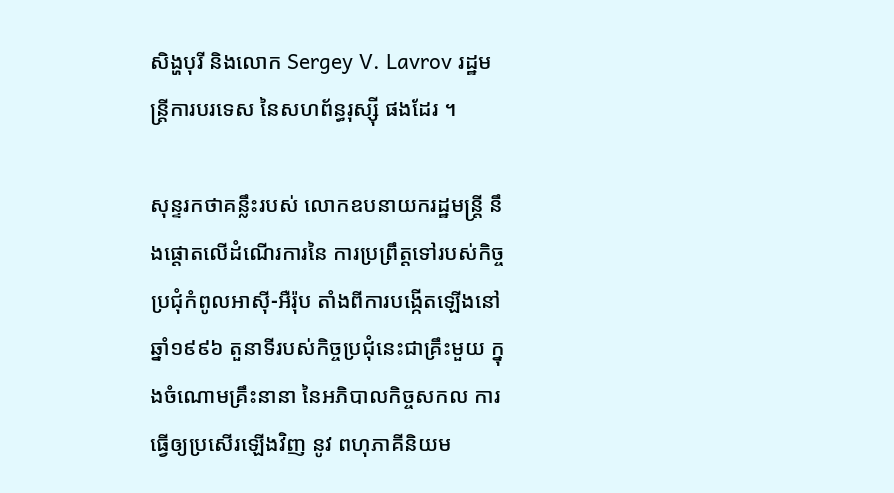សិង្ហបុរី និងលោក Sergey V. Lavrov រដ្ឋមន្រ្តីការបរទេស នៃសហព័ន្ធរុស្ស៊ី ផងដែរ ។

សុន្ទរកថាគន្លឹះរបស់ លោកឧបនាយករដ្ឋមន្ត្រី នឹងផ្តោតលើដំណើរការនៃ ការប្រព្រឹត្តទៅរបស់កិច្ចប្រជុំកំពូលអាស៊ី-អឺរ៉ុប តាំងពីការបង្កើតឡើងនៅឆ្នាំ១៩៩៦ តួនាទីរបស់កិច្ចប្រជុំនេះជាគ្រឹះមួយ ក្នុងចំណោមគ្រឹះនានា នៃអភិបាលកិច្ចសកល ការធ្វើឲ្យប្រសើរឡើងវិញ នូវ ពហុភាគីនិយម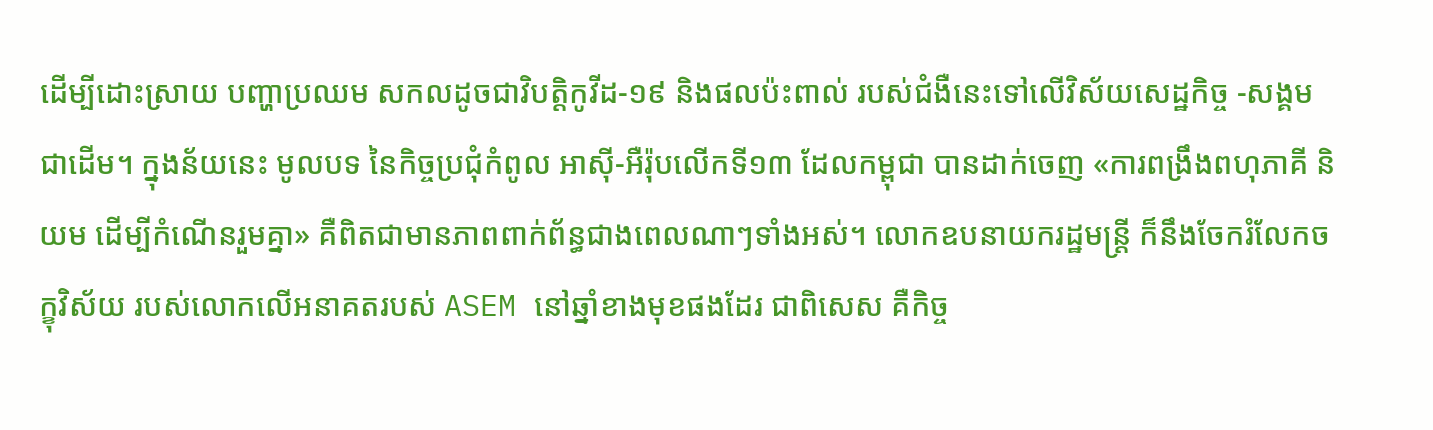ដើម្បីដោះស្រាយ បញ្ហាប្រឈម សកលដូចជាវិបត្តិកូវីដ-១៩ និងផលប៉ះពាល់ របស់ជំងឺនេះទៅលើវិស័យសេដ្ឋកិច្ច -សង្គម ជាដើម។ ក្នុងន័យនេះ មូលបទ នៃកិច្ចប្រជុំកំពូល អាស៊ី-អឺរ៉ុបលើកទី១៣ ដែលកម្ពុជា បានដាក់ចេញ «ការពង្រឹងពហុភាគី និយម ដើម្បីកំណើនរួមគ្នា» គឺពិតជាមានភាពពាក់ព័ន្ធជាងពេលណាៗទាំងអស់។ លោកឧបនាយករដ្ឋមន្ត្រី ក៏នឹងចែករំលែកចក្ខុវិស័យ របស់លោកលើអនាគតរបស់ ASEM នៅឆ្នាំខាងមុខផងដែរ ជាពិសេស គឺកិច្ច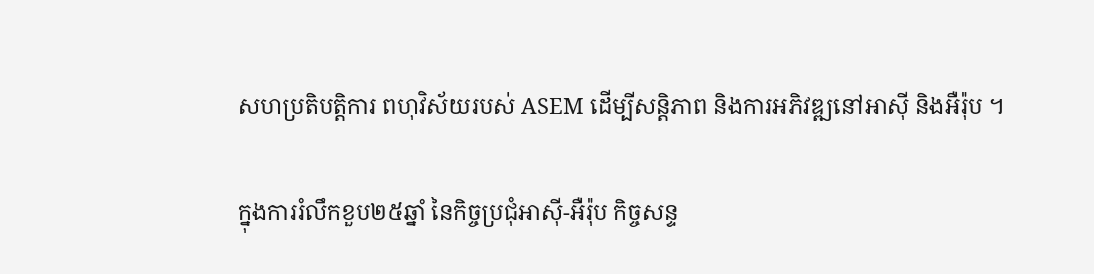សហប្រតិបត្តិការ ពហុវិស័យរបស់ ASEM ដើម្បីសន្តិភាព និងការអភិវឌ្ឍនៅអាស៊ី និងអឺរ៉ុប ។

ក្នុងការរំលឹកខួប២៥ឆ្នាំ នៃកិច្ចប្រជុំអាស៊ី-អឺរ៉ុប កិច្ចសន្ទ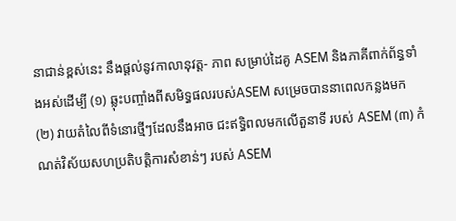នាជាន់ខ្ពស់នេះ នឹងផ្តល់នូវកាលានុវត្ត- ភាព សម្រាប់ដៃគូ ASEM និងភាគីពាក់ព័ន្ធទាំងអស់ដើម្បី (១) ឆ្លុះបញ្ចាំងពីសមិទ្ធផលរបស់ASEM សម្រេចបាននាពេលកន្លងមក (២) វាយតំលៃពីទំនោរថ្មីៗដែលនឹងអាច ជះឥទ្ធិពលមកលើតួនាទី របស់ ASEM (៣) កំណត់វិស័យសហប្រតិបត្តិការសំខាន់ៗ របស់ ASEM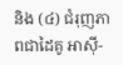និង (៤) ជំរុញភាពជាដៃគូ អាស៊ី-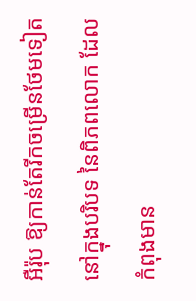អឺរ៉ុប ឱ្យកាន់តែរីកចម្រើនថែមទៀត នៅក្នុងបរិបទ នៃពិភពលោក ដែលកំពុងមាន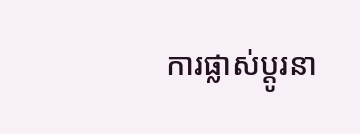ការផ្លាស់ប្តូរនា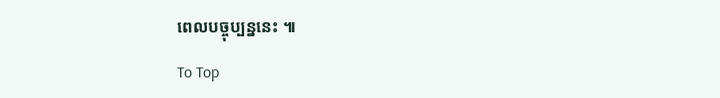ពេលបច្ចុប្បន្ននេះ ៕

To Top